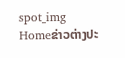spot_img
Homeຂ່າວຕ່າງປະ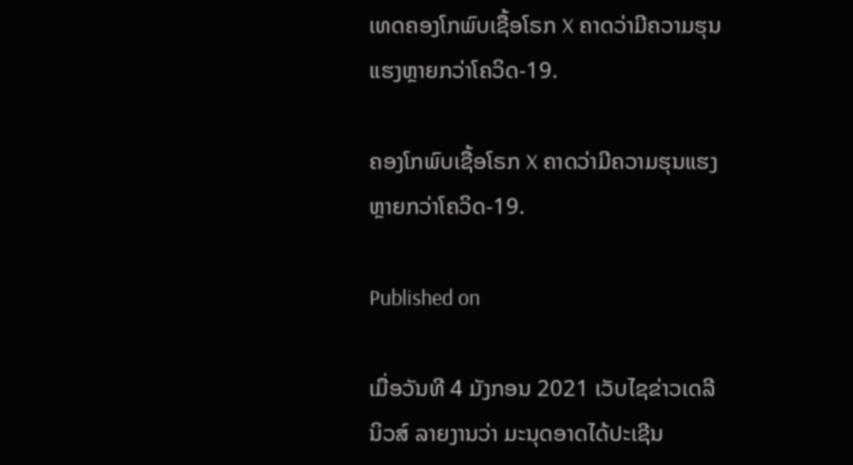ເທດຄອງໂກພົບເຊື້ອໂຣກ X ຄາດວ່າມີຄວາມຮຸນແຮງຫຼາຍກວ່າໂຄວິດ-19.

ຄອງໂກພົບເຊື້ອໂຣກ X ຄາດວ່າມີຄວາມຮຸນແຮງຫຼາຍກວ່າໂຄວິດ-19.

Published on

ເມື່ອວັນທີ 4 ມັງກອນ 2021 ເວັບໄຊຂ່າວເດລີນິວສ໌ ລາຍງານວ່າ ມະນຸດອາດໄດ້ປະເຊີນ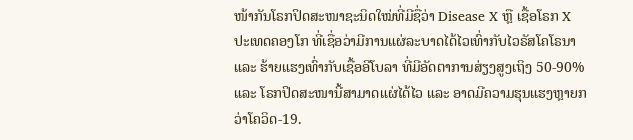ໜ້າກັນໂຣກປິດສະໜາຊະນິດໃໝ່ທີ່ມີຊື່ວ່າ Disease X ຫຼື ເຊື້ອໂຣກ X ປະເທດຄອງໂກ ທີ່ເຊື່ອວ່າມີການແຜ່ລະບາດໄດ້ໄວເທົ່າກັບໄວຣັສໂຄໂຣນາ ແລະ ຮ້າຍແຮງເທົ່າກັບເຊື້ອອີໂບລາ ທີ່ມີອັດຕາການສ່ຽງສູງເຖິງ 50-90% ແລະ ໂຣກປິດສະໜານີ້ສາມາດແຜ່ໄດ້ໄວ ແລະ ອາດມີຄວາມຮຸນແຮງຫຼາຍກວ່າໂຄວິດ-19.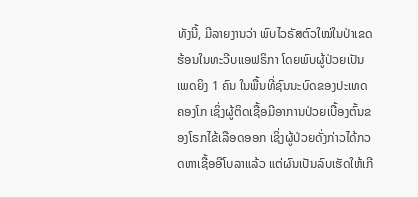ທັງນີ້, ມີລາຍງານວ່າ ພົບໄວຣັສຕົວໃໝ່ໃນປ່າເຂດຮ້ອນໃນທະວີບແອຟຣິກາ ໂດຍພົບຜູ້ປ່ວຍເປັນເພດຍິງ 1 ຄົນ ໃນພື້ນທີ່ຊົນນະບົດຂອງປະເທດຄອງໂກ ເຊິ່ງຜູ້ຕິດເຊື້ອມີອາການປ່ວຍເບື້ອງຕົ້ນຂອງໂຣກໄຂ້ເລືອດອອກ ເຊິ່ງຜູ້ປ່ວຍດັ່ງກ່າວໄດ້ກວດຫາເຊື້ອອີໂບລາແລ້ວ ແຕ່ຜົນເປັນລົບເຮັດໃຫ້ເກີ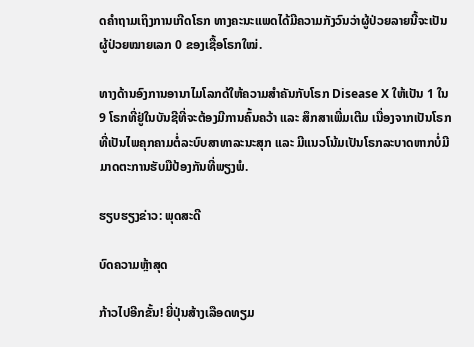ດຄຳຖາມເຖິງການເກີດໂຣກ ທາງຄະນະແພດໄດ້ມີຄວາມກັງວົນວ່າຜູ້ປ່ວຍລາຍນີ້ຈະເປັນຜູ້ປ່ວຍໝາຍເລກ 0 ຂອງເຊື້ອໂຣກໃໝ່.

ທາງດ້ານອົງການອານາໄມໂລກດ້ໃຫ້ຄວາມສຳຄັນກັບໂຣກ Disease X ໃຫ້ເປັນ 1 ໃນ 9 ໂຣກທີ່ຢູ່ໃນບັນຊີທີ່ຈະຕ້ອງມີການຄົ້ນຄວ້າ ແລະ ສຶກສາເພີ່ມເຕີມ ເນື່ອງຈາກເປັນໂຣກທີ່ເປັນໄພຄຸກຄາມຕໍ່ລະບົບສາທາລະນະສຸກ ແລະ ມີແນວໂນ້ມເປັນໂຣກລະບາດຫາກບໍ່ມີມາດຕະການຮັບມືປ້ອງກັນທີ່ພຽງພໍ.

ຮຽບຮຽງຂ່າວ: ພຸດສະດີ

ບົດຄວາມຫຼ້າສຸດ

ກ້າວໄປອີກຂັ້ນ! ຍີ່ປຸ່ນສ້າງເລືອດທຽມ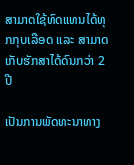ສາມາດໃຊ້ທົດແທນໄດ້ທຸກກຸບເລືອດ ແລະ ສາມາດເກັບຮັກສາໄດ້ດົນກວ່າ 2 ປີ

ເປັນການພັດທະນາທາງ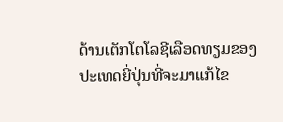ດ້ານເຕັກໂຕໂລຊີເລືອດທຽມຂອງປະເທດຍີ່ປຸ່ນທີ່ຈະມາແກ້ໄຂ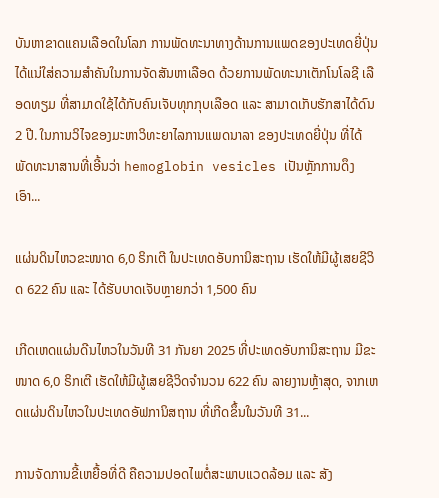ບັນຫາຂາດແຄນເລືອດໃນໂລກ ການພັດທະນາທາງດ້ານການແພດຂອງປະເທດຍີ່ປຸ່ນ ໄດ້ແນ່ໃສ່ຄວາມສຳຄັນໃນການຈັດສັນຫາເລືອດ ດ້ວຍການພັດທະນາເຕັກໂນໂລຊີ ເລືອດທຽມ ທີ່ສາມາດໃຊ້ໄດ້ກັບຄົນເຈັບທຸກກຸບເລືອດ ແລະ ສາມາດເກັບຮັກສາໄດ້ດົນ 2 ປີ. ໃນການວິໄຈຂອງມະຫາວິທະຍາໄລການແພດນາລາ ຂອງປະເທດຍີ່ປຸ່ນ ທີ່ໄດ້ພັດທະນາສານທີ່ເອີ້ນວ່າ hemoglobin vesicles ເປັນຫຼັກການດຶງເອົາ...

ແຜ່ນດິນໄຫວຂະໜາດ 6,0 ຣິກເຕີ ໃນປະເທດອັບການິສະຖານ ເຮັດໃຫ້ມີຜູ້ເສຍຊີວິດ 622 ຄົນ ແລະ ໄດ້ຮັບບາດເຈັບຫຼາຍກວ່າ 1,500 ຄົນ

ເກີດເຫດແຜ່ນດີນໄຫວໃນວັນທີ 31 ກັນຍາ 2025 ທີ່ປະເທດອັບການິສະຖານ ມີຂະໜາດ 6,0 ຣິກເຕີ ເຮັດໃຫ້ມີຜູ້ເສຍຊີວິດຈໍານວນ 622 ຄົນ ລາຍງານຫຼ້າສຸດ, ຈາກເຫດແຜ່ນດິນໄຫວໃນປະເທດອັຟການິສຖານ ທີ່ເກີດຂຶ້ນໃນວັນທີ 31...

ການຈັດການຂີ້ເຫຍື້ອທີ່ດີ ຄືຄວາມປອດໄພຕໍ່ສະພາບແວດລ້ອມ ແລະ ສັງ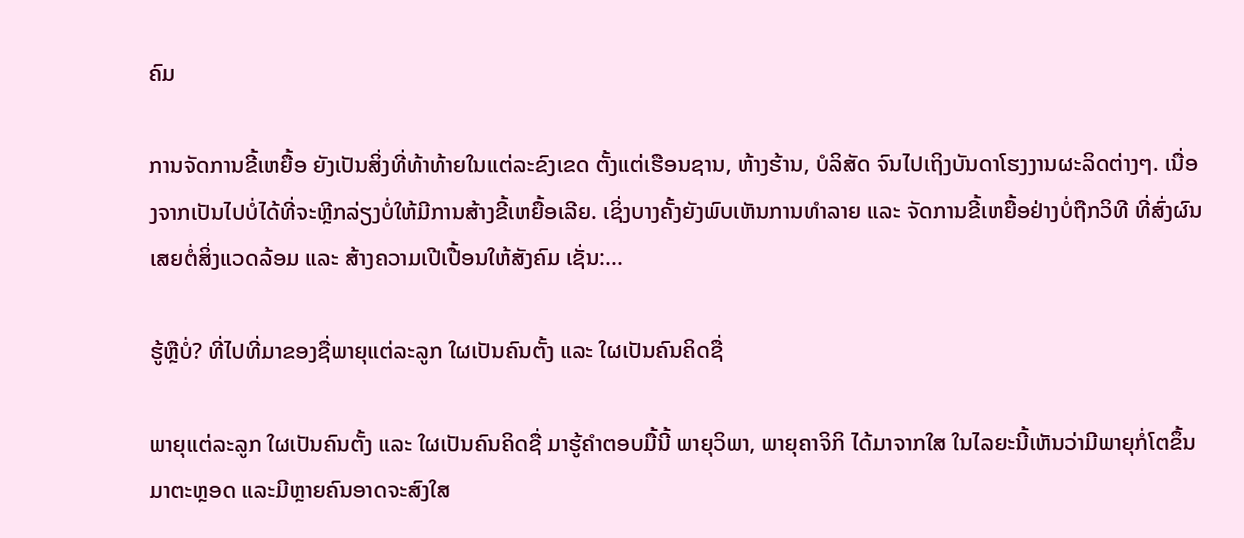ຄົມ

ການຈັດການຂີ້ເຫຍື້ອ ຍັງເປັນສິ່ງທີ່ທ້າທ້າຍໃນແຕ່ລະຂົງເຂດ ຕັ້ງແຕ່ເຮືອນຊານ, ຫ້າງຮ້ານ, ບໍລິສັດ ຈົນໄປເຖິງບັນດາໂຮງງານຜະລິດຕ່າງໆ. ເນື່ອງຈາກເປັນໄປບໍ່ໄດ້ທີ່ຈະຫຼີກລ່ຽງບໍ່ໃຫ້ມີການສ້າງຂີ້ເຫຍື້ອເລີຍ. ເຊິ່ງບາງຄັ້ງຍັງພົບເຫັນການທຳລາຍ ແລະ ຈັດການຂີ້ເຫຍື້ອຢ່າງບໍ່ຖືກວິທີ ທີ່ສົ່ງຜົນເສຍຕໍ່ສິ່ງແວດລ້ອມ ແລະ ສ້າງຄວາມເປີເປື້ອນໃຫ້ສັງຄົມ ເຊັ່ນ:...

ຮູ້ຫຼືບໍ່? ທີ່ໄປທີ່ມາຂອງຊື່ພາຍຸແຕ່ລະລູກ ໃຜເປັນຄົນຕັ້ງ ແລະ ໃຜເປັນຄົນຄິດຊື່

ພາຍຸແຕ່ລະລູກ ໃຜເປັນຄົນຕັ້ງ ແລະ ໃຜເປັນຄົນຄິດຊື່ ມາຮູ້ຄຳຕອບມື້ນີ້ ພາຍຸວິພາ, ພາຍຸຄາຈິກິ ໄດ້ມາຈາກໃສ ໃນໄລຍະນີ້ເຫັນວ່າມີພາຍຸກໍ່ໂຕຂຶ້ນມາຕະຫຼອດ ແລະມີຫຼາຍຄົນອາດຈະສົງໃສ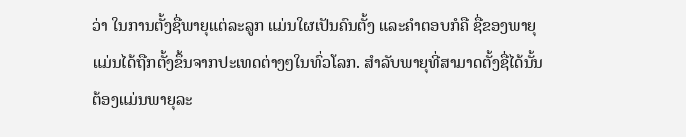ວ່າ ໃນການຕັ້ງຊື່ພາຍຸແຕ່ລະລູກ ແມ່ນໃຜເປັນຄົນຕັ້ງ ແລະຄໍາຕອບກໍຄື ຊື່ຂອງພາຍຸແມ່ນໄດ້ຖືກຕັ້ງຂຶ້ນຈາກປະເທດຕ່າງໆໃນທົ່ວໂລກ. ສຳລັບພາຍຸທີ່ສາມາດຕັ້ງຊື່ໄດ້ນັ້ນ ຕ້ອງແມ່ນພາຍຸລະ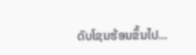ດັບໂຊນຮ້ອນຂຶ້ນໄປ...